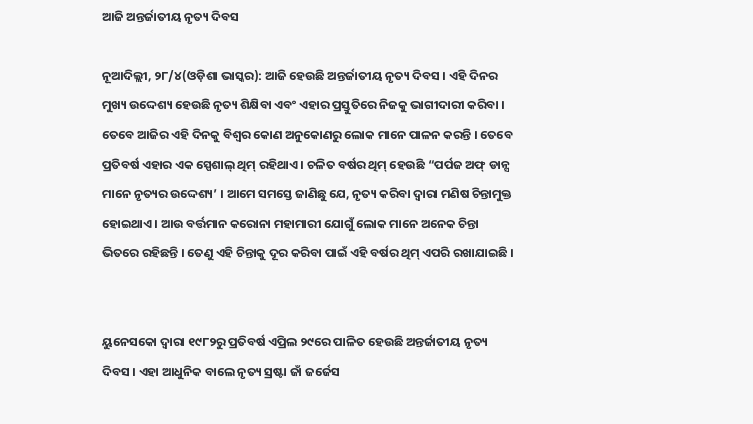ଆଜି ଅନ୍ତର୍ଜାତୀୟ ନୃତ୍ୟ ଦିବସ

ନୂଆଦିଲ୍ଲୀ, ୨୮/୪(ଓଡ଼ିଶା ଭାସ୍କର): ଆଜି ହେଉଛି ଅନ୍ତର୍ଜାତୀୟ ନୃତ୍ୟ ଦିବସ । ଏହି ଦିନର ମୁଖ୍ୟ ଉଦ୍ଦେଶ୍ୟ ହେଉଛି ନୃତ୍ୟ ଶିକ୍ଷିବା ଏବଂ ଏହାର ପ୍ରସ୍ତୁତିରେ ନିଜକୁ ଭାଗୀଦାରୀ କରିବା । ତେବେ ଆଜିର ଏହି ଦିନକୁ ବିଶ୍ୱର କୋଣ ଅନୁକୋଣରୁ ଲୋକ ମାନେ ପାଳନ କରନ୍ତି । ତେବେ ପ୍ରତିବର୍ଷ ଏହାର ଏକ ସ୍ପେଶାଲ୍ ଥିମ୍ ରହିଥାଏ । ଚଳିତ ବର୍ଷର ଥିମ୍ ହେଉଛି “ପର୍ପଜ ଅଫ୍ ଡାନ୍ସ ମାନେ ନୃତ୍ୟର ଉଦ୍ଦେଶ୍ୟ’ । ଆମେ ସମସ୍ତେ ଜାଣିଛୁ ଯେ, ନୃତ୍ୟ କରିବା ଦ୍ୱାରା ମଣିଷ ଚିନ୍ତାମୁକ୍ତ ହୋଇଥାଏ । ଆଉ ବର୍ତ୍ତମାନ କରୋନା ମହାମାରୀ ଯୋଗୁଁ ଲୋକ ମାନେ ଅନେକ ଚିନ୍ତା ଭିତରେ ରହିଛନ୍ତି । ତେଣୁ ଏହି ଚିନ୍ତାକୁ ଦୂର କରିବା ପାଇଁ ଏହି ବର୍ଷର ଥିମ୍ ଏପରି ରଖାଯାଇଛି ।


ୟୁନେସକୋ ଦ୍ବାରା ୧୯୮୨ରୁ ପ୍ରତିବର୍ଷ ଏପ୍ରିଲ ୨୯ରେ ପାଳିତ ହେଉଛି ଅନ୍ତର୍ଜାତୀୟ ନୃତ୍ୟ ଦିବସ । ଏହା ଆଧୁନିକ ବାଲେ ନୃତ୍ୟ ସ୍ରଷ୍ଟା ଜାଁ ଜର୍ଜେସ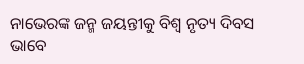ନାଭେରଙ୍କ ଜନ୍ମ ଜୟନ୍ତୀକୁ ବିଶ୍ବ ନୃତ୍ୟ ଦିବସ ଭାବେ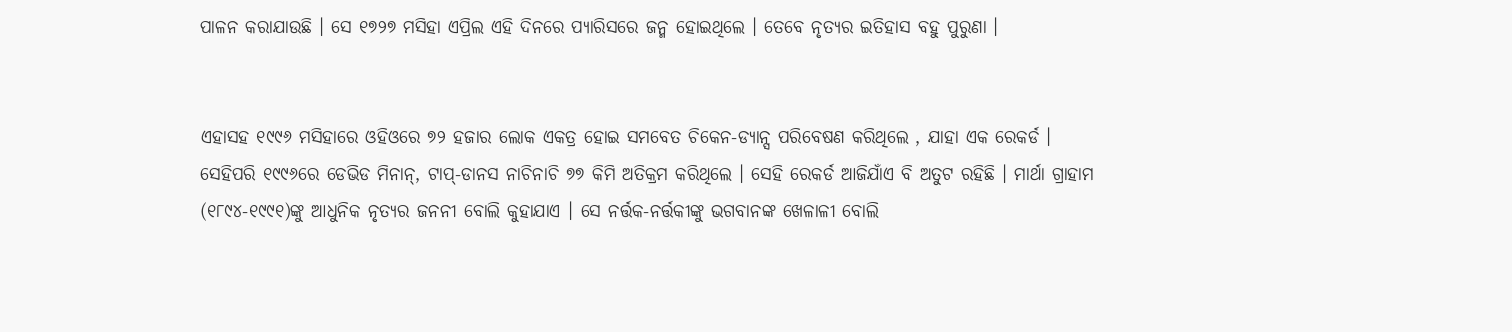ପାଳନ କରାଯାଉଛି । ସେ ୧୭୨୭ ମସିହା ଏପ୍ରିଲ ଏହି ଦିନରେ ପ୍ୟାରିସରେ ଜନ୍ମ ହୋଇଥିଲେ । ତେବେ ନୃତ୍ୟର ଇତିହାସ ବହୁ ପୁରୁଣା ।


ଏହାସହ ୧୯୯୬ ମସିହାରେ ଓହିଓରେ ୭୨ ହଜାର ଲୋକ ଏକତ୍ର ହୋଇ ସମବେତ ଚିକେନ-ଡ୍ୟାନ୍ସ ପରିବେଷଣ କରିଥିଲେ , ଯାହା ଏକ ରେକର୍ଡ । ସେହିପରି ୧୯୯୬ରେ ଡେଭିଡ ମିନାନ୍, ଟାପ୍-ଡାନସ ନାଚିନାଚି ୭୭ କିମି ଅତିକ୍ରମ କରିଥିଲେ । ସେହି ରେକର୍ଡ ଆଜିଯାଁଏ ବି ଅତୁଟ ରହିଛି । ମାର୍ଥା ଗ୍ରାହାମ (୧୮୯୪-୧୯୯୧)ଙ୍କୁ ଆଧୁନିକ ନୃତ୍ୟର ଜନନୀ ବୋଲି କୁହାଯାଏ । ସେ ନର୍ତ୍ତକ-ନର୍ତ୍ତକୀଙ୍କୁ ଭଗବାନଙ୍କ ଖେଳାଳୀ ବୋଲି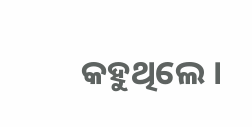କହୁଥିଲେ ।